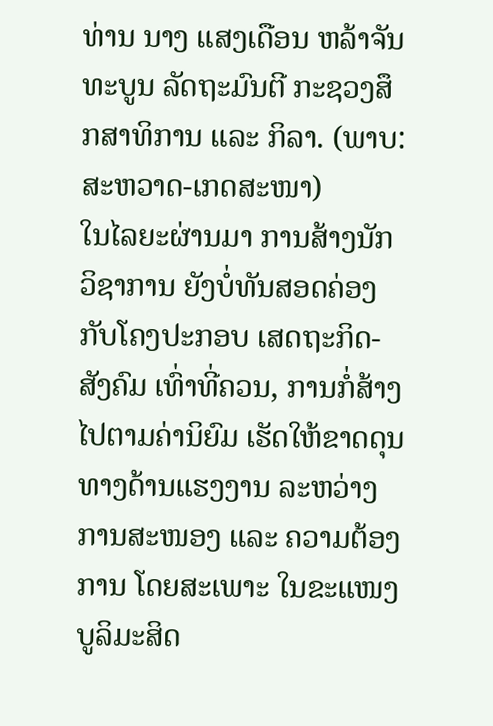ທ່ານ ນາງ ແສງເດືອນ ຫລ້າຈັນທະບູນ ລັດຖະມົນຕີ ກະຊວງສຶກສາທິການ ແລະ ກິລາ. (ພາບ: ສະຫວາດ-ເກດສະໜາ)
ໃນໄລຍະຜ່ານມາ ການສ້າງນັກວິຊາການ ຍັງບໍ່ທັນສອດຄ່ອງ ກັບໂຄງປະກອບ ເສດຖະກິດ-ສັງຄົມ ເທົ່າທີ່ຄວນ, ການກໍ່ສ້າງໄປຕາມຄ່ານິຍົມ ເຮັດໃຫ້ຂາດດຸນ ທາງດ້ານແຮງງານ ລະຫວ່າງ ການສະໜອງ ແລະ ຄວາມຕ້ອງການ ໂດຍສະເພາະ ໃນຂະແໜງ ບູລິມະສິດ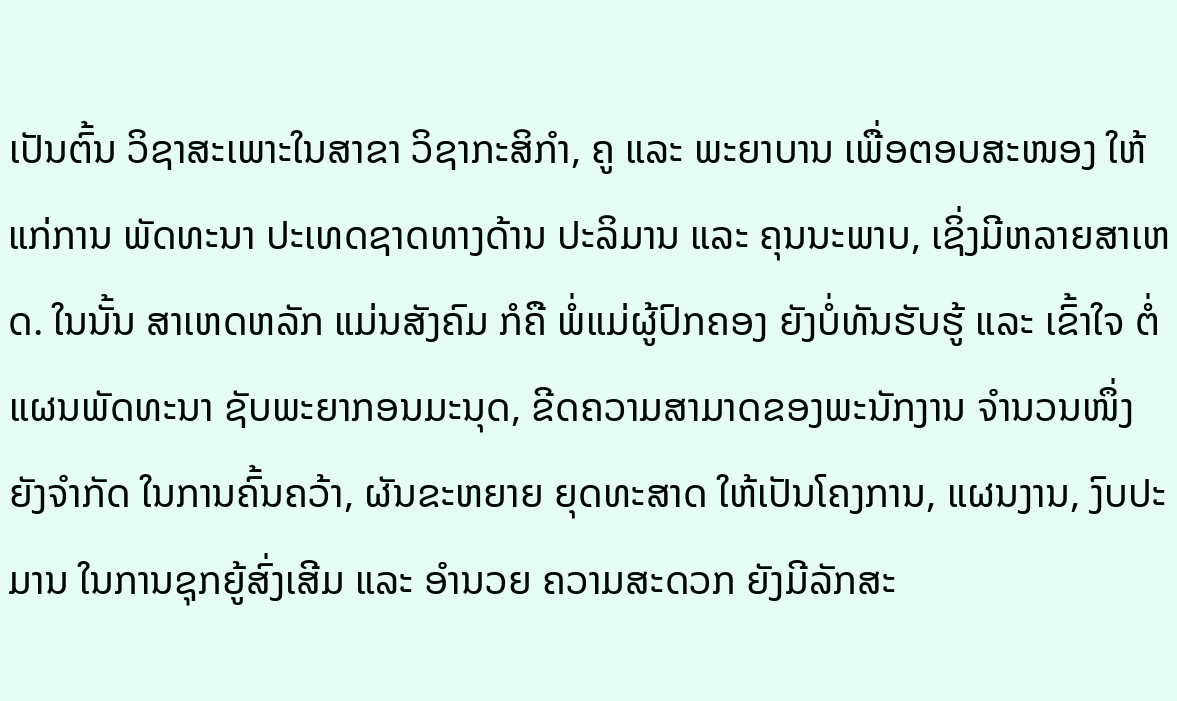ເປັນຕົ້ນ ວິຊາສະເພາະໃນສາຂາ ວິຊາກະສິກຳ, ຄູ ແລະ ພະຍາບານ ເພື່ອຕອບສະໜອງ ໃຫ້ແກ່ການ ພັດທະນາ ປະເທດຊາດທາງດ້ານ ປະລິມານ ແລະ ຄຸນນະພາບ, ເຊິ່ງມີຫລາຍສາເຫດ. ໃນນັ້ນ ສາເຫດຫລັກ ແມ່ນສັງຄົມ ກໍຄື ພໍ່ແມ່ຜູ້ປົກຄອງ ຍັງບໍ່ທັນຮັບຮູ້ ແລະ ເຂົ້າໃຈ ຕໍ່ແຜນພັດທະນາ ຊັບພະຍາກອນມະນຸດ, ຂີດຄວາມສາມາດຂອງພະນັກງານ ຈຳນວນໜຶ່ງ ຍັງຈຳກັດ ໃນການຄົ້ນຄວ້າ, ຜັນຂະຫຍາຍ ຍຸດທະສາດ ໃຫ້ເປັນໂຄງການ, ແຜນງານ, ງົບປະມານ ໃນການຊຸກຍູ້ສົ່ງເສີມ ແລະ ອຳນວຍ ຄວາມສະດວກ ຍັງມີລັກສະ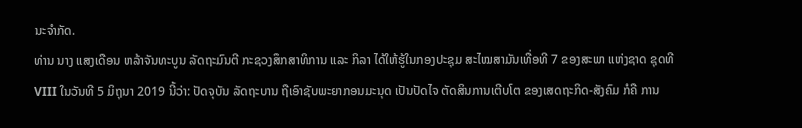ນະຈຳກັດ.
ທ່ານ ນາງ ແສງເດືອນ ຫລ້າຈັນທະບູນ ລັດຖະມົນຕີ ກະຊວງສຶກສາທິການ ແລະ ກິລາ ໄດ້ໃຫ້ຮູ້ໃນກອງປະຊຸມ ສະໄໝສາມັນເທື່ອທີ 7 ຂອງສະພາ ແຫ່ງຊາດ ຊຸດທີ VIII ໃນວັນທີ 5 ມິຖຸນາ 2019 ນີ້ວ່າ: ປັດຈຸບັນ ລັດຖະບານ ຖືເອົາຊັບພະຍາກອນມະນຸດ ເປັນປັດໄຈ ຕັດສິນການເຕີບໂຕ ຂອງເສດຖະກິດ-ສັງຄົມ ກໍຄື ການ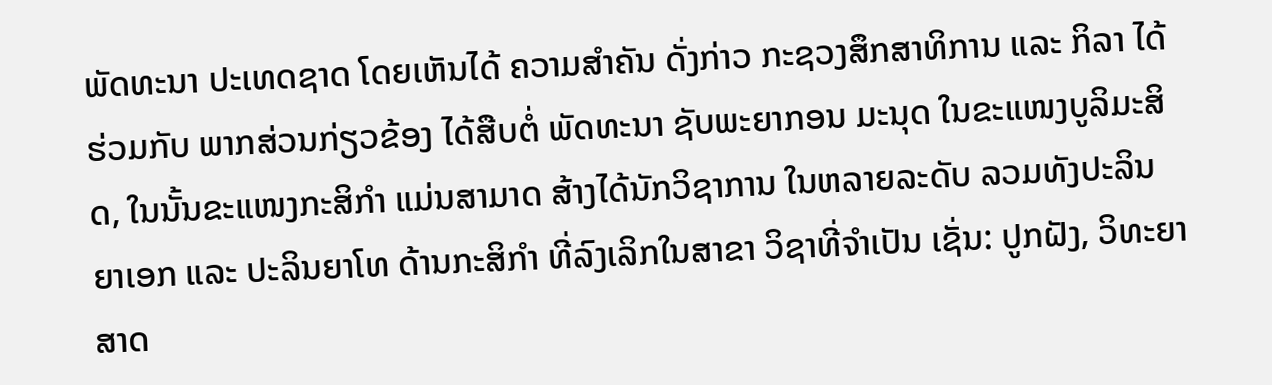ພັດທະນາ ປະເທດຊາດ ໂດຍເຫັນໄດ້ ຄວາມສຳຄັນ ດັ່ງກ່າວ ກະຊວງສຶກສາທິການ ແລະ ກິລາ ໄດ້ຮ່ວມກັບ ພາກສ່ວນກ່ຽວຂ້ອງ ໄດ້ສືບຕໍ່ ພັດທະນາ ຊັບພະຍາກອນ ມະນຸດ ໃນຂະແໜງບູລິມະສິດ, ໃນນັ້ນຂະແໜງກະສິກຳ ແມ່ນສາມາດ ສ້າງໄດ້ນັກວິຊາການ ໃນຫລາຍລະດັບ ລວມທັງປະລິນຍາເອກ ແລະ ປະລິນຍາໂທ ດ້ານກະສິກຳ ທີ່ລົງເລິກໃນສາຂາ ວິຊາທີ່ຈຳເປັນ ເຊັ່ນ: ປູກຝັງ, ວິທະຍາສາດ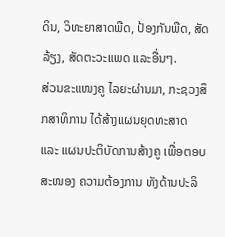ດິນ, ວິທະຍາສາດພືດ, ປ້ອງກັນພືດ, ສັດລ້ຽງ, ສັດຕະວະແພດ ແລະອື່ນໆ.
ສ່ວນຂະແໜງຄູ ໄລຍະຜ່ານມາ, ກະຊວງສຶກສາທິການ ໄດ້ສ້າງແຜນຍຸດທະສາດ ແລະ ແຜນປະຕິບັດການສ້າງຄູ ເພື່ອຕອບສະໜອງ ຄວາມຕ້ອງການ ທັງດ້ານປະລິ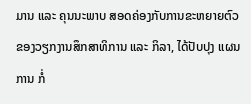ມານ ແລະ ຄຸນນະພາບ ສອດຄ່ອງກັບການຂະຫຍາຍຕົວ ຂອງວຽກງານສຶກສາທິການ ແລະ ກິລາ, ໄດ້ປັບປຸງ ແຜນການ ກໍ່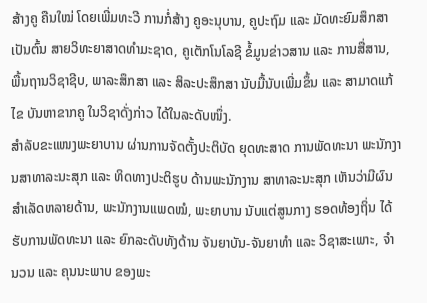ສ້າງຄູ ຄືນໃໝ່ ໂດຍເພີ່ມທະວີ ການກໍ່ສ້າງ ຄູອະນຸບານ, ຄູປະຖົມ ແລະ ມັດທະຍົມສຶກສາ ເປັນຕົ້ນ ສາຍວິທະຍາສາດທຳມະຊາດ, ຄູເຕັກໂນໂລຊີ ຂໍ້ມູນຂ່າວສານ ແລະ ການສື່ສານ, ພື້ນຖານວິຊາຊີບ, ພາລະສຶກສາ ແລະ ສິລະປະສຶກສາ ນັບມື້ນັບເພີ່ມຂຶ້ນ ແລະ ສາມາດແກ້ໄຂ ບັນຫາຂາກຄູ ໃນວິຊາດັ່ງກ່າວ ໄດ້ໃນລະດັບໜຶ່ງ.
ສຳລັບຂະແໜງພະຍາບານ ຜ່ານການຈັດຕັ້ງປະຕິບັດ ຍຸດທະສາດ ການພັດທະນາ ພະນັກງານສາທາລະນະສຸກ ແລະ ທິດທາງປະຕິຮູບ ດ້ານພະນັກງານ ສາທາລະນະສຸກ ເຫັນວ່າມີຜົນສຳເລັດຫລາຍດ້ານ, ພະນັກງານແພດໝໍ, ພະຍາບານ ນັບແຕ່ສູນກາງ ຮອດທ້ອງຖິ່ນ ໄດ້ຮັບການພັດທະນາ ແລະ ຍົກລະດັບທັງດ້ານ ຈັນຍາບັນ-ຈັນຍາທຳ ແລະ ວິຊາສະເພາະ, ຈຳນວນ ແລະ ຄຸນນະພາບ ຂອງພະ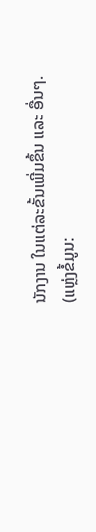ນັກງານ ໃນແຕ່ລະຂັ້ນເພີ່ມຂຶ້ນ ແລະ ອື່ນໆ.
(ແຫຼ່ງຂໍ້ມູນ: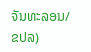ຈັນທະລອນ/ຂປລ)